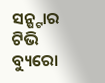ସନ୍ଷ୍ଟାର ଟିଭି ବ୍ୟୁରୋ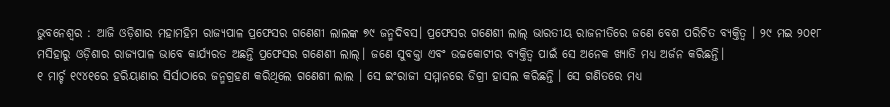ଭୁବନେଶ୍ବର : ଆଜି ଓଡ଼ିଶାର ମହାମହିମ ରାଜ୍ୟପାଳ ପ୍ରଫେସର ଗଣେଶୀ ଲାଲଙ୍କ ୭୯ ଜନ୍ମଦିବସ। ପ୍ରଫେସର ଗଣେଶୀ ଲାଲ୍ ଭାରତୀୟ ରାଜନୀତିରେ ଜଣେ ବେଶ ପରିଚିତ ବ୍ୟକ୍ତିତ୍ବ । ୨୯ ମଇ ୨୦୧୮ ମସିହାରୁ ଓଡ଼ିଶାର ରାଜ୍ୟପାଳ ଭାବେ କାର୍ଯ୍ୟରତ ଅଛନ୍ତି ପ୍ରଫେସର ଗଣେଶୀ ଲାଲ୍। ଜଣେ ସୁବକ୍ତା ଏବଂ ଉଚ୍ଚକୋଟୀର ବ୍ୟକ୍ତିତ୍ବ ପାଇଁ ସେ ଅନେକ ଖ୍ୟାତି ମଧ୍ୟ ଅର୍ଜନ କରିଛନ୍ତି।
୧ ମାର୍ଚ୍ଚ ୧୯୪୧ରେ ହରିୟାଣାର ସିର୍ସାଠାରେ ଜନ୍ମଗ୍ରହଣ କରିଥିଲେ ଗଣେଶୀ ଲାଲ । ସେ ଇଂରାଜୀ ସମ୍ମାନରେ ଡିଗ୍ରୀ ହାସଲ କରିଛନ୍ତି । ସେ ଗଣିତରେ ମଧ୍ୟ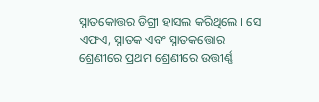ସ୍ନାତକୋତ୍ତର ଡିଗ୍ରୀ ହାସଲ କରିଥିଲେ । ସେ ଏଫଏ, ସ୍ନାତକ ଏବଂ ସ୍ନାତକତ୍ତୋର ଶ୍ରେଣୀରେ ପ୍ରଥମ ଶ୍ରେଣୀରେ ଉତ୍ତୀର୍ଣ୍ଣ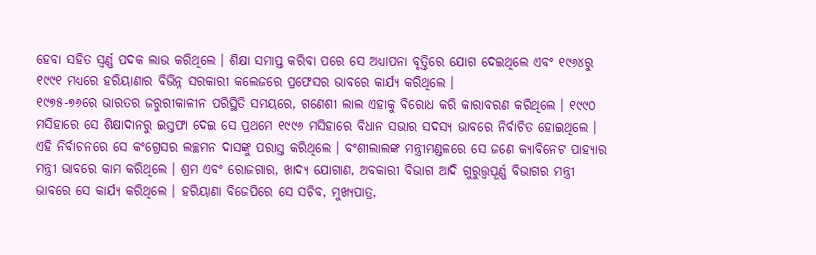ହେବା ସହିତ ସ୍ୱର୍ଣ୍ଣ ପଦକ ଲାଭ କରିଥିଲେ । ଶିକ୍ଷା ସମାପ୍ତ କରିବା ପରେ ସେ ଅଧ୍ୟାପନା ବୃତ୍ତିରେ ଯୋଗ ଦେଇଥିଲେ ଏବଂ ୧୯୬୪ରୁ ୧୯୯୧ ମଧ୍ୟରେ ହରିୟାଣାର ବିଭିନ୍ନ ସରକାରୀ କଲେଜରେ ପ୍ରଫେସର ଭାବରେ କାର୍ଯ୍ୟ କରିଥିଲେ ।
୧୯୭୫-୭୬ରେ ଭାରତର ଜରୁରୀକାଳୀନ ପରିସ୍ଥିତି ସମୟରେ, ଗଣେଶୀ ଲାଲ ଏହାକୁ ବିରୋଧ କରି କାରାବରଣ କରିଥିଲେ । ୧୯୯୦ ମସିହାରେ ସେ ଶିକ୍ଷାଦାନରୁ ଇସ୍ତଫା ଦେଇ ସେ ପ୍ରଥମେ ୧୯୯୬ ମସିହାରେ ବିଧାନ ସଭାର ସଦସ୍ୟ ଭାବରେ ନିର୍ବାଚିତ ହୋଇଥିଲେ । ଏହି ନିର୍ବାଚନରେ ସେ କଂଗ୍ରେସର ଲଚ୍ଛମନ ଦାସଙ୍କୁ ପରାସ୍ତ କରିଥିଲେ । ବଂଶୀଲାଲଙ୍କ ମନ୍ତ୍ରୀମଣ୍ଡଳରେ ସେ ଜଣେ କ୍ୟାବିନେଟ ପାହ୍ୟାର ମନ୍ତ୍ରୀ ଭାବରେ କାମ କରିଥିଲେ । ଶ୍ରମ ଏବଂ ରୋଜଗାର, ଖାଦ୍ୟ ଯୋଗାଣ, ଅବକାରୀ ବିଭାଗ ଆଦି ଗୁରୁତ୍ତ୍ୱପୂର୍ଣ୍ଣ ବିଭାଗର ମନ୍ତ୍ରୀ ଭାବରେ ସେ କାର୍ଯ୍ୟ କରିଥିଲେ । ହରିୟାଣା ବିଜେପିରେ ସେ ସଚିବ, ମୁଖ୍ୟପାତ୍ର,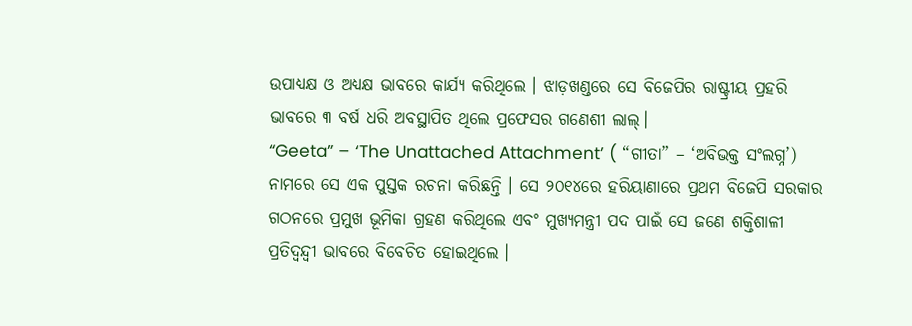ଉପାଧ୍ୟକ୍ଷ ଓ ଅଧ୍ୟକ୍ଷ ଭାବରେ କାର୍ଯ୍ୟ କରିଥିଲେ । ଝାଡ଼ଖଣ୍ଡରେ ସେ ବିଜେପିର ରାଷ୍ଟ୍ରୀୟ ପ୍ରହରି ଭାବରେ ୩ ବର୍ଷ ଧରି ଅବସ୍ଥାପିତ ଥିଲେ ପ୍ରଫେସର ଗଣେଶୀ ଲାଲ୍।
“Geeta” – ‘The Unattached Attachment’ ( “ଗୀତା” – ‘ଅବିଭକ୍ତ ସଂଲଗ୍ନ’) ନାମରେ ସେ ଏକ ପୁସ୍ତକ ରଚନା କରିଛନ୍ତି । ସେ ୨୦୧୪ରେ ହରିୟାଣାରେ ପ୍ରଥମ ବିଜେପି ସରକାର ଗଠନରେ ପ୍ରମୁଖ ଭୂମିକା ଗ୍ରହଣ କରିଥିଲେ ଏବଂ ମୁଖ୍ୟମନ୍ତ୍ରୀ ପଦ ପାଇଁ ସେ ଜଣେ ଶକ୍ତିଶାଳୀ ପ୍ରତିଦ୍ୱନ୍ଦ୍ୱୀ ଭାବରେ ବିବେଚିତ ହୋଇଥିଲେ ।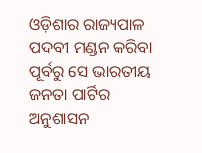ଓଡ଼ିଶାର ରାଜ୍ୟପାଳ ପଦବୀ ମଣ୍ଡନ କରିବା ପୂର୍ବରୁ ସେ ଭାରତୀୟ ଜନତା ପାର୍ଟିର ଅନୁଶାସନ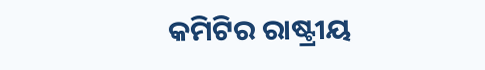କମିଟିର ରାଷ୍ଟ୍ରୀୟ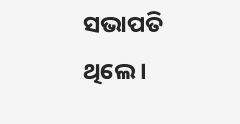ସଭାପତି ଥିଲେ ।